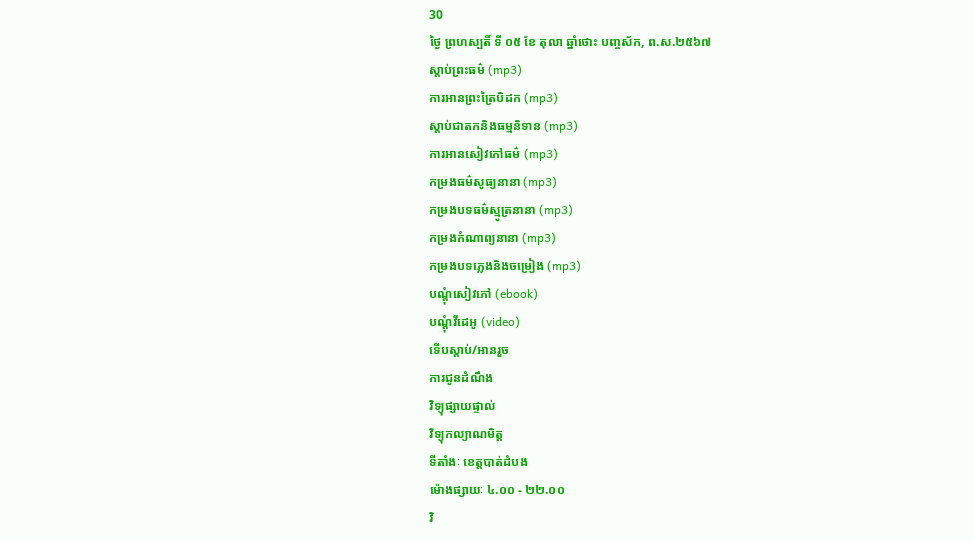30
ថ្ងៃ ព្រហស្បតិ៍ ទី ០៥ ខែ តុលា ឆ្នាំថោះ បញ្ចស័ក, ព.ស.២៥៦៧
ស្តាប់ព្រះធម៌ (mp3)
ការអានព្រះត្រៃបិដក (mp3)
ស្តាប់ជាតកនិងធម្មនិទាន (mp3)
ការអានសៀវភៅធម៌ (mp3)
កម្រងធម៌សូធ្យនានា (mp3)
កម្រងបទធម៌ស្មូត្រនានា (mp3)
កម្រងកំណាព្យនានា (mp3)
កម្រងបទភ្លេងនិងចម្រៀង (mp3)
បណ្តុំសៀវភៅ (ebook)
បណ្តុំវីដេអូ (video)
ទើបស្តាប់/អានរួច
ការជូនដំណឹង
វិទ្យុផ្សាយផ្ទាល់
វិទ្យុកល្យាណមិត្ត
ទីតាំងៈ ខេត្តបាត់ដំបង
ម៉ោងផ្សាយៈ ៤.០០ - ២២.០០
វិ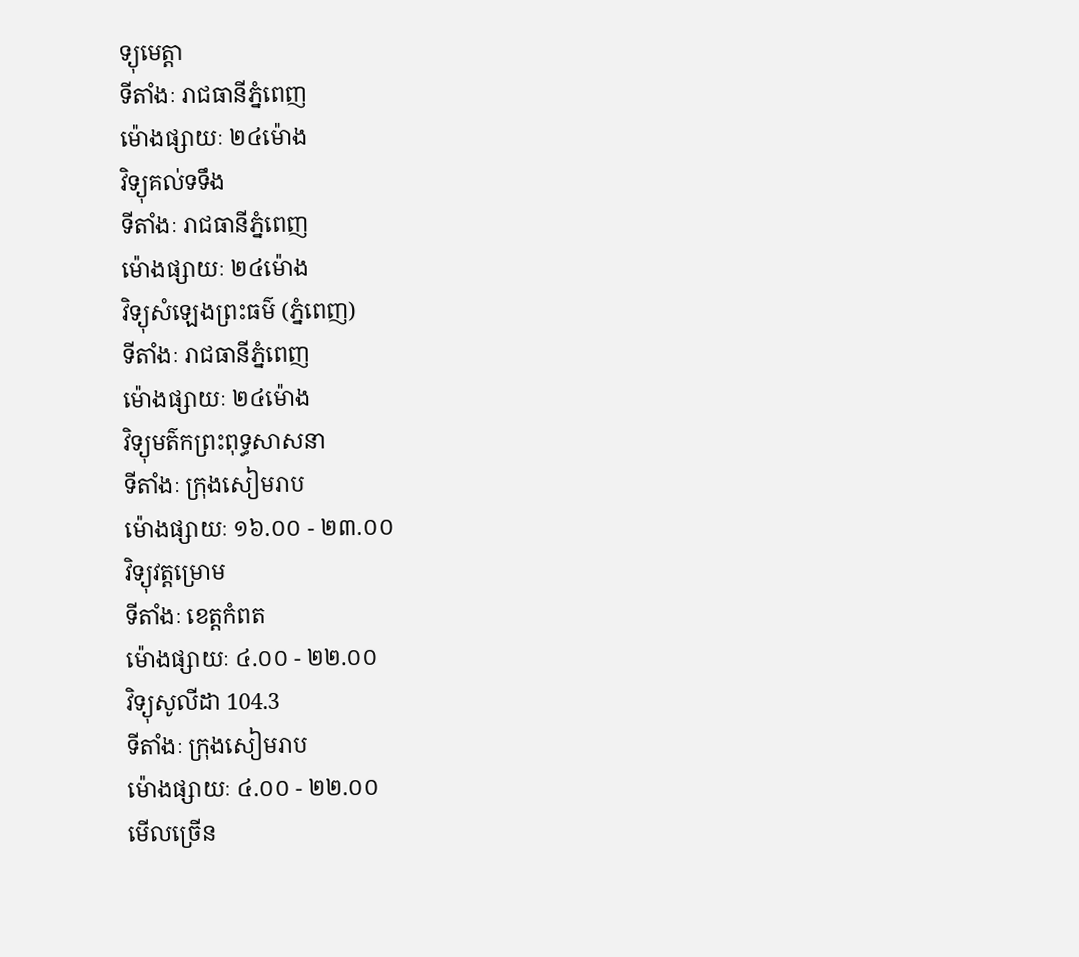ទ្យុមេត្តា
ទីតាំងៈ រាជធានីភ្នំពេញ
ម៉ោងផ្សាយៈ ២៤ម៉ោង
វិទ្យុគល់ទទឹង
ទីតាំងៈ រាជធានីភ្នំពេញ
ម៉ោងផ្សាយៈ ២៤ម៉ោង
វិទ្យុសំឡេងព្រះធម៌ (ភ្នំពេញ)
ទីតាំងៈ រាជធានីភ្នំពេញ
ម៉ោងផ្សាយៈ ២៤ម៉ោង
វិទ្យុមត៌កព្រះពុទ្ធសាសនា
ទីតាំងៈ ក្រុងសៀមរាប
ម៉ោងផ្សាយៈ ១៦.០០ - ២៣.០០
វិទ្យុវត្តម្រោម
ទីតាំងៈ ខេត្តកំពត
ម៉ោងផ្សាយៈ ៤.០០ - ២២.០០
វិទ្យុសូលីដា 104.3
ទីតាំងៈ ក្រុងសៀមរាប
ម៉ោងផ្សាយៈ ៤.០០ - ២២.០០
មើលច្រើន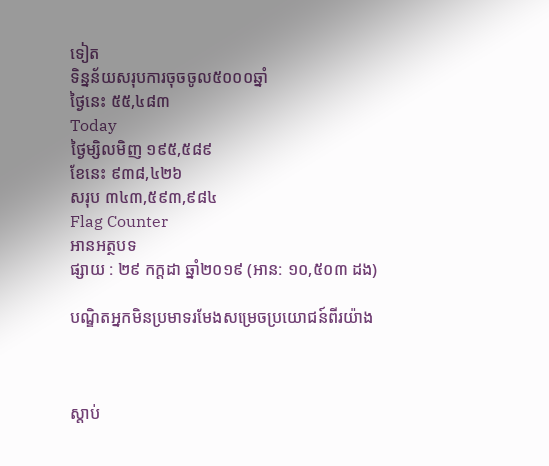ទៀត
ទិន្នន័យសរុបការចុចចូល៥០០០ឆ្នាំ
ថ្ងៃនេះ ៥៥,៤៨៣
Today
ថ្ងៃម្សិលមិញ ១៩៥,៥៨៩
ខែនេះ ៩៣៨,៤២៦
សរុប ៣៤៣,៥៩៣,៩៨៤
Flag Counter
អានអត្ថបទ
ផ្សាយ : ២៩ កក្តដា ឆ្នាំ២០១៩ (អាន: ១០,៥០៣ ដង)

បណ្ឌិតអ្នកមិនប្រមាទរមែងសម្រេចប្រយោជន៍ពីរយ៉ាង



ស្តាប់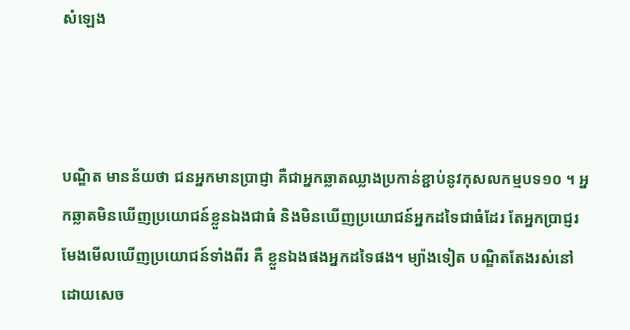សំឡេង



បណ្ឌិត មានន័យថា ជនអ្នកមានប្រាជ្ញា គឺជាអ្នកឆ្លាតឈ្លាងប្រកាន់ខ្ជាប់នូវកុសលកម្មបទ១០ ។ អ្នកឆ្លាតមិនឃើញប្រយោជន៍ខ្លួនឯងជាធំ និងមិនឃើញប្រយោជន៍អ្នកដទៃជាធំដែរ តែអ្នកប្រាជ្ញរមែងមើលឃើញប្រយោជន៍ទាំងពីរ គឺ ខ្លួនឯងផងអ្នកដទៃផង។ ម្យ៉ាងទៀត បណ្ឌិតតែងរស់នៅដោយសេច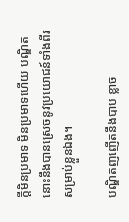ក្ដីមិនប្រមាទ មិនប្រមាទហើយ បណ្ឌិតនោះនឹងបានស្រេចនូវប្រយោជន៍ទាំងពីរសម្រាប់ខ្លួនឯង។

បណ្ឌិតញញើតនឹងបាប ខ្លាច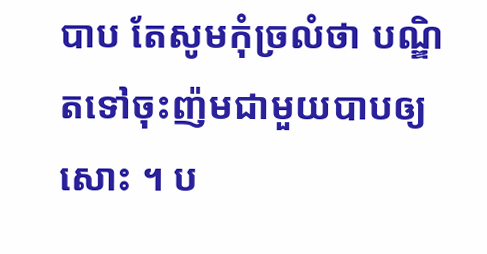បាប តែសូមកុំច្រលំថា បណ្ឌិតទៅចុះញ៉មជាមួយបាបឲ្យសោះ ។ ប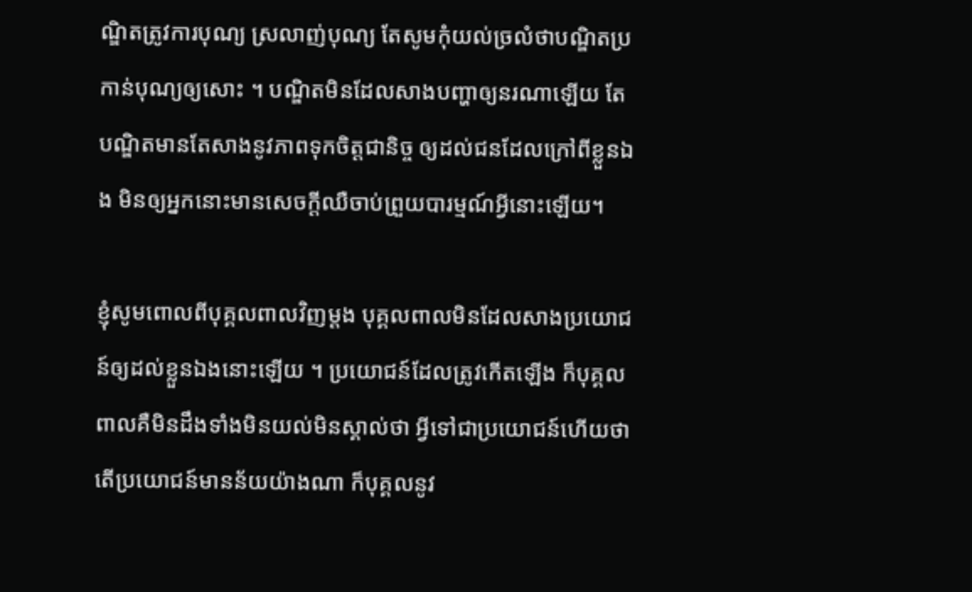ណ្ឌិតត្រូវការបុណ្យ ស្រលាញ់បុណ្យ តែសូមកុំយល់ច្រលំថាបណ្ឌិតប្រកាន់បុណ្យឲ្យសោះ ។ បណ្ឌិតមិនដែលសាងបញ្ហាឲ្យនរណាឡើយ តែបណ្ឌិតមានតែសាងនូវភាពទុកចិត្តជានិច្ច ឲ្យដល់ជនដែលក្រៅពីខ្លួនឯង មិនឲ្យអ្នកនោះមានសេចក្ដីឈឺចាប់ព្រួយបារម្មណ៍អ្វីនោះឡើយ។

ខ្ញុំសូមពោលពីបុគ្គលពាលវិញម្ដង បុគ្គលពាលមិនដែលសាងប្រយោជន៍ឲ្យដល់ខ្លួនឯងនោះឡើយ ។ ប្រយោជន៍ដែលត្រូវកើតឡើង ក៏បុគ្គលពាលគឺមិនដឹងទាំងមិនយល់មិនស្គាល់ថា អ្វីទៅជាប្រយោជន៍ហើយថាតើប្រយោជន៍មានន័យយ៉ាងណា ក៏បុគ្គលនូវ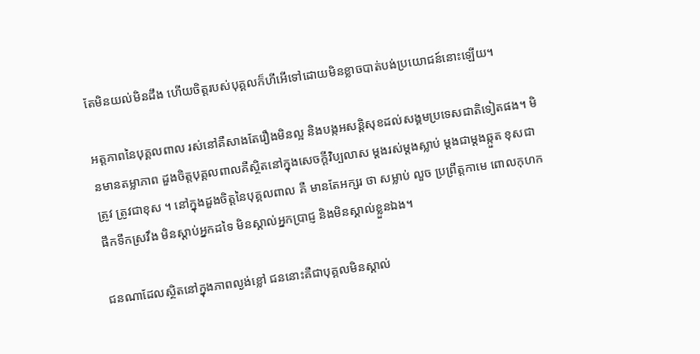តែមិនយល់មិនដឹង ហើយចិត្តរបស់បុគ្គលក៏ហីអើទៅដោយមិនខ្លាចបាត់បង់ប្រយោជន៍នោះឡើយ។

អត្តភាពនៃបុគ្គលពាល រស់នៅគឺសាងតែរឿងមិនល្អ និងបង្កអសន្តិសុខដល់សង្គមប្រទេសជាតិទៀតផង។ មិនមានតម្លាភាព ដួងចិត្តបុគ្គលពាលគឺស្ថិតនៅក្នុងសេចក្ដីវិប្បលាស ម្ដងរស់ម្ដងស្លាប់ ម្ដងជាម្ដងឆ្កួត ខុសជាត្រូវ ត្រូវជាខុស ។ នៅក្នុងដួងចិត្តនៃបុគ្គលពាល គឺ មានតែអក្សរ ថា សម្លាប់ លួច ប្រព្រឹត្តកាមេ ពោលកុហក ផឹកទឹកស្រវឹង មិនស្ដាប់អ្នកដទៃ មិនស្គាល់អ្នកប្រាជ្ញ និងមិនស្គាល់ខ្លួនឯង។

ជនណាដែលស្ថិតនៅក្នុងភាពល្ងង់ខ្លៅ ជននោះគឺជាបុគ្គលមិនស្គាល់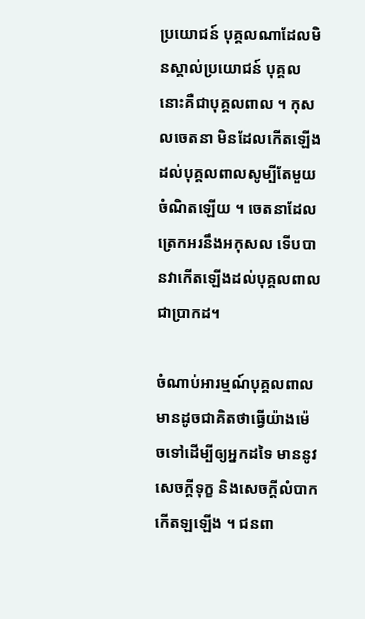ប្រយោជន៍ បុគ្គលណាដែលមិនស្គាល់ប្រយោជន៍ បុគ្គលនោះគឺជាបុគ្គលពាល ។ កុសលចេតនា មិនដែលកើតឡើងដល់បុគ្គលពាលសូម្បីតែមួយចំណិតឡើយ ។ ចេតនាដែលត្រេកអរនឹងអកុសល ទើបបានវាកើតឡើងដល់បុគ្គលពាលជាប្រាកដ។

ចំណាប់អារម្មណ៍បុគ្គលពាល មានដូចជាគិតថាធ្វើយ៉ាងម៉េចទៅដើម្បីឲ្យអ្នកដទៃ មាននូវសេចក្ដីទុក្ខ និងសេចក្ដីលំបាកកើតឡឡើង ។ ជនពា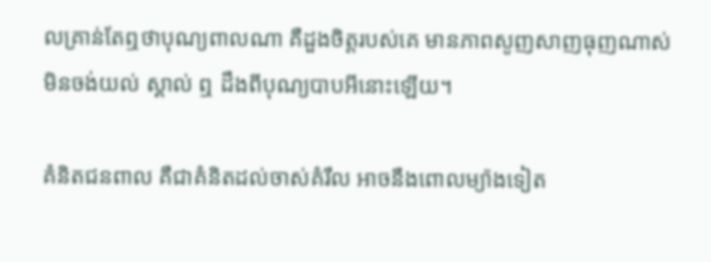លគ្រាន់តែឮថាបុណ្យពាលណា គឺដួងចិត្តរបស់គេ មានភាពសូញសាញធុញណាស់មិនចង់យល់ ស្គាល់ ឮ ដឹងពីបុណ្យបាបអីនោះឡើយ។

គំនិតជនពាល គឺជាគំនិតដល់ចាស់គំរឹល អាចនឹងពោលម្យ៉ាងទៀត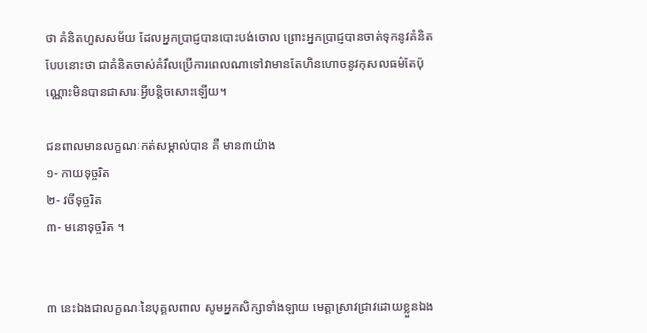ថា គំនិតហួសសម័យ ដែលអ្នកប្រាជ្ញបានបោះបង់ចោល ព្រោះអ្នកប្រាជ្ញបានចាត់ទុកនូវគំនិតបែបនោះថា ជាគំនិតចាស់គំរឹលប្រើការពេលណាទៅវាមានតែហិនហោចនូវកុសលធម៌តែប៉ុណ្ណោះមិនបានជាសារៈអ្វីបន្តិចសោះឡើយ។

ជនពាលមានលក្ខណៈកត់សម្គាល់បាន គឺ មាន៣យ៉ាង
១- កាយទុច្ចរិត
២- វចីទុច្ចរិត
៣- មនោទុច្ចរិត ។


៣ នេះឯងជាលក្ខណៈនៃបុគ្គលពាល សូមអ្នកសិក្សាទាំងឡាយ មេត្តាស្រាវជ្រាវដោយខ្លួនឯង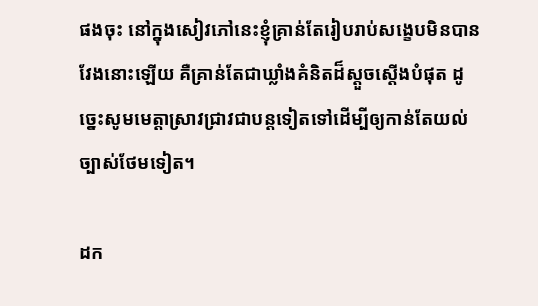ផងចុះ នៅក្នុងសៀវភៅនេះខ្ញុំគ្រាន់តែរៀបរាប់សង្ខេបមិនបានវែងនោះឡើយ គឺគ្រាន់តែជាឃ្លាំងគំនិតដ៏ស្ដួចស្ដើងបំផុត ដូច្នេះសូមមេត្តាស្រាវជ្រាវជាបន្ដទៀតទៅដើម្បីឲ្យកាន់តែយល់ច្បាស់ថែមទៀត។

ដក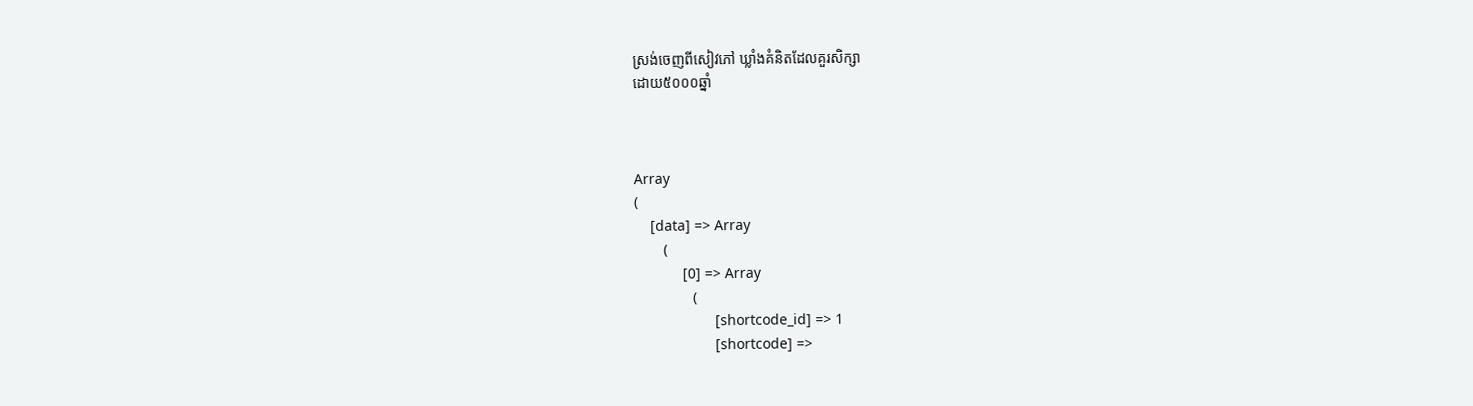ស្រង់ចេញពីសៀវភៅ ឃ្លាំងគំនិតដែលគួរសិក្សា
ដោយ៥០០០ឆ្នាំ



Array
(
    [data] => Array
        (
            [0] => Array
                (
                    [shortcode_id] => 1
                    [shortcode] =>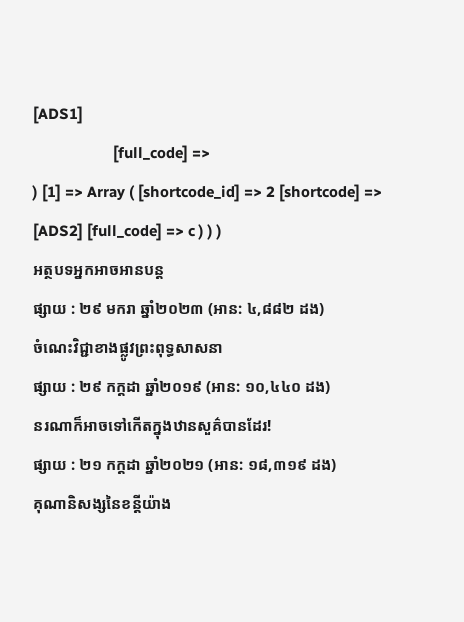[ADS1]
                    [full_code] =>
) [1] => Array ( [shortcode_id] => 2 [shortcode] => [ADS2] [full_code] => c ) ) )
អត្ថបទអ្នកអាចអានបន្ត
ផ្សាយ : ២៩ មករា ឆ្នាំ២០២៣ (អាន: ៤,៨៨២ ដង)
ចំណេះវិជ្ជាខាងផ្លូវព្រះពុទ្ធសាសនា
ផ្សាយ : ២៩ កក្តដា ឆ្នាំ២០១៩ (អាន: ១០,៤៤០ ដង)
នរណាក៏អាចទៅកើតក្នុងឋានសួគ៌បានដែរ!
ផ្សាយ : ២១ កក្តដា ឆ្នាំ២០២១ (អាន: ១៨,៣១៩ ដង)
គុណានិសង្សនៃខន្តីយ៉ាង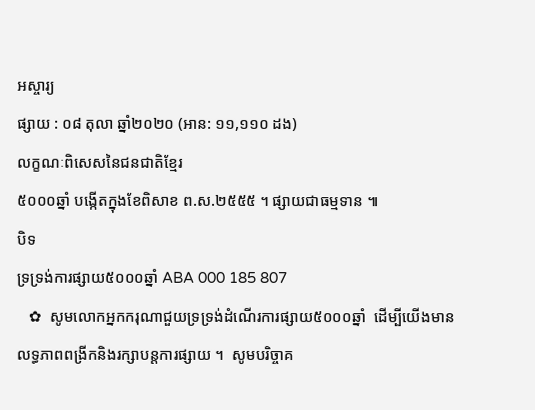អស្ចារ្យ
ផ្សាយ : ០៨ តុលា ឆ្នាំ២០២០ (អាន: ១១,១១០ ដង)
លក្ខណៈពិសេសនៃជនជាតិខ្មែរ
៥០០០ឆ្នាំ បង្កើតក្នុងខែពិសាខ ព.ស.២៥៥៥ ។ ផ្សាយជាធម្មទាន ៕
បិទ
ទ្រទ្រង់ការផ្សាយ៥០០០ឆ្នាំ ABA 000 185 807
   ✿  សូមលោកអ្នកករុណាជួយទ្រទ្រង់ដំណើរការផ្សាយ៥០០០ឆ្នាំ  ដើម្បីយើងមានលទ្ធភាពពង្រីកនិងរក្សាបន្តការផ្សាយ ។  សូមបរិច្ចាគ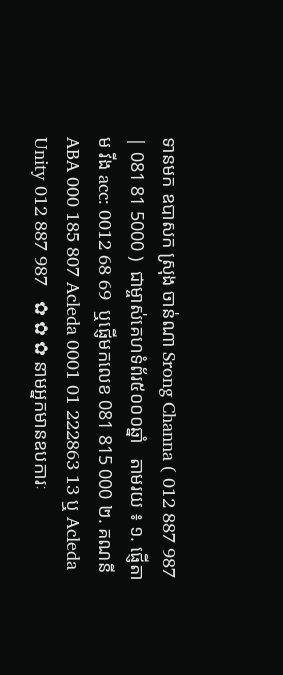ទានមក ឧបាសក ស្រុង ចាន់ណា Srong Channa ( 012 887 987 | 081 81 5000 )  ជាម្ចាស់គេហទំព័រ៥០០០ឆ្នាំ   តាមរយ ៖ ១. ផ្ញើតាម វីង acc: 0012 68 69  ឬផ្ញើមកលេខ 081 815 000 ២. គណនី ABA 000 185 807 Acleda 0001 01 222863 13 ឬ Acleda Unity 012 887 987   ✿ ✿ ✿ នាមអ្នកមានឧបការៈ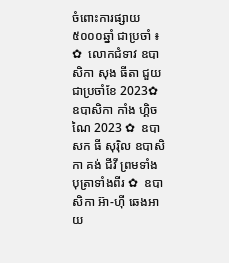ចំពោះការផ្សាយ៥០០០ឆ្នាំ ជាប្រចាំ ៖  ✿  លោកជំទាវ ឧបាសិកា សុង ធីតា ជួយជាប្រចាំខែ 2023✿  ឧបាសិកា កាំង ហ្គិចណៃ 2023 ✿  ឧបាសក ធី សុរ៉ិល ឧបាសិកា គង់ ជីវី ព្រមទាំងបុត្រាទាំងពីរ ✿  ឧបាសិកា អ៊ា-ហុី ឆេងអាយ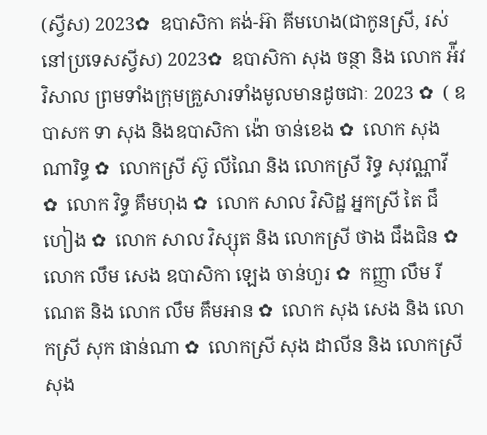(ស្វីស) 2023✿  ឧបាសិកា គង់-អ៊ា គីមហេង(ជាកូនស្រី, រស់នៅប្រទេសស្វីស) 2023✿  ឧបាសិកា សុង ចន្ថា និង លោក អ៉ីវ វិសាល ព្រមទាំងក្រុមគ្រួសារទាំងមូលមានដូចជាៈ 2023 ✿  ( ឧបាសក ទា សុង និងឧបាសិកា ង៉ោ ចាន់ខេង ✿  លោក សុង ណារិទ្ធ ✿  លោកស្រី ស៊ូ លីណៃ និង លោកស្រី រិទ្ធ សុវណ្ណាវី  ✿  លោក វិទ្ធ គឹមហុង ✿  លោក សាល វិសិដ្ឋ អ្នកស្រី តៃ ជឹហៀង ✿  លោក សាល វិស្សុត និង លោកស្រី ថាង ជឹងជិន ✿  លោក លឹម សេង ឧបាសិកា ឡេង ចាន់ហួរ ✿  កញ្ញា លឹម រីណេត និង លោក លឹម គឹមអាន ✿  លោក សុង សេង និង លោកស្រី សុក ផាន់ណា ✿  លោកស្រី សុង ដាលីន និង លោកស្រី សុង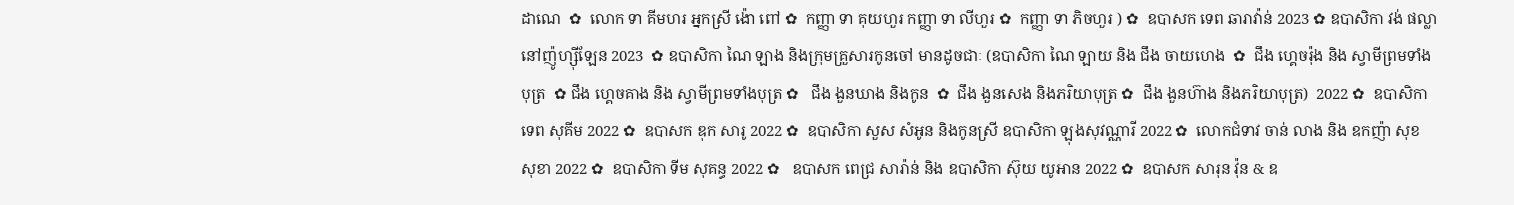ដាណេ  ✿  លោក ទា គីមហរ អ្នកស្រី ង៉ោ ពៅ ✿  កញ្ញា ទា គុយហួរ កញ្ញា ទា លីហួរ ✿  កញ្ញា ទា ភិចហួរ ) ✿  ឧបាសក ទេព ឆារាវ៉ាន់ 2023 ✿ ឧបាសិកា វង់ ផល្លា នៅញ៉ូហ្ស៊ីឡែន 2023  ✿ ឧបាសិកា ណៃ ឡាង និងក្រុមគ្រួសារកូនចៅ មានដូចជាៈ (ឧបាសិកា ណៃ ឡាយ និង ជឹង ចាយហេង  ✿  ជឹង ហ្គេចរ៉ុង និង ស្វាមីព្រមទាំងបុត្រ  ✿ ជឹង ហ្គេចគាង និង ស្វាមីព្រមទាំងបុត្រ ✿   ជឹង ងួនឃាង និងកូន  ✿  ជឹង ងួនសេង និងភរិយាបុត្រ ✿  ជឹង ងួនហ៊ាង និងភរិយាបុត្រ)  2022 ✿  ឧបាសិកា ទេព សុគីម 2022 ✿  ឧបាសក ឌុក សារូ 2022 ✿  ឧបាសិកា សួស សំអូន និងកូនស្រី ឧបាសិកា ឡុងសុវណ្ណារី 2022 ✿  លោកជំទាវ ចាន់ លាង និង ឧកញ៉ា សុខ សុខា 2022 ✿  ឧបាសិកា ទីម សុគន្ធ 2022 ✿   ឧបាសក ពេជ្រ សារ៉ាន់ និង ឧបាសិកា ស៊ុយ យូអាន 2022 ✿  ឧបាសក សារុន វ៉ុន & ឧ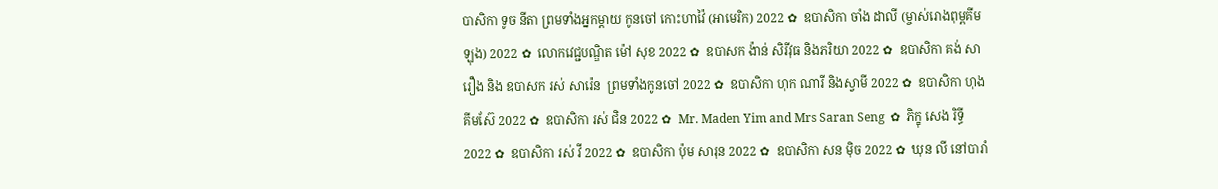បាសិកា ទូច នីតា ព្រមទាំងអ្នកម្តាយ កូនចៅ កោះហាវ៉ៃ (អាមេរិក) 2022 ✿  ឧបាសិកា ចាំង ដាលី (ម្ចាស់រោងពុម្ពគីមឡុង) 2022 ✿  លោកវេជ្ជបណ្ឌិត ម៉ៅ សុខ 2022 ✿  ឧបាសក ង៉ាន់ សិរីវុធ និងភរិយា 2022 ✿  ឧបាសិកា គង់ សារឿង និង ឧបាសក រស់ សារ៉េន  ព្រមទាំងកូនចៅ 2022 ✿  ឧបាសិកា ហុក ណារី និងស្វាមី 2022 ✿  ឧបាសិកា ហុង គីមស៊ែ 2022 ✿  ឧបាសិកា រស់ ជិន 2022 ✿  Mr. Maden Yim and Mrs Saran Seng  ✿  ភិក្ខុ សេង រិទ្ធី 2022 ✿  ឧបាសិកា រស់ វី 2022 ✿  ឧបាសិកា ប៉ុម សារុន 2022 ✿  ឧបាសិកា សន ម៉ិច 2022 ✿  ឃុន លី នៅបារាំ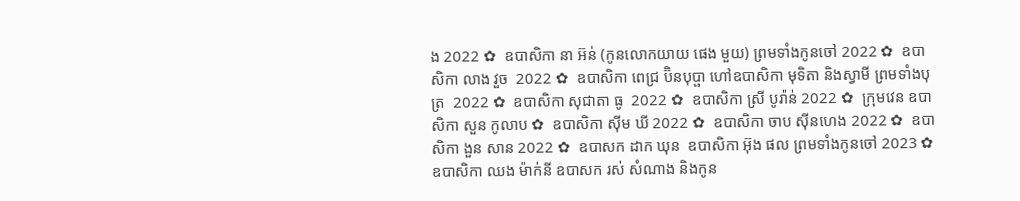ង 2022 ✿  ឧបាសិកា នា អ៊ន់ (កូនលោកយាយ ផេង មួយ) ព្រមទាំងកូនចៅ 2022 ✿  ឧបាសិកា លាង វួច  2022 ✿  ឧបាសិកា ពេជ្រ ប៊ិនបុប្ផា ហៅឧបាសិកា មុទិតា និងស្វាមី ព្រមទាំងបុត្រ  2022 ✿  ឧបាសិកា សុជាតា ធូ  2022 ✿  ឧបាសិកា ស្រី បូរ៉ាន់ 2022 ✿  ក្រុមវេន ឧបាសិកា សួន កូលាប ✿  ឧបាសិកា ស៊ីម ឃី 2022 ✿  ឧបាសិកា ចាប ស៊ីនហេង 2022 ✿  ឧបាសិកា ងួន សាន 2022 ✿  ឧបាសក ដាក ឃុន  ឧបាសិកា អ៊ុង ផល ព្រមទាំងកូនចៅ 2023 ✿  ឧបាសិកា ឈង ម៉ាក់នី ឧបាសក រស់ សំណាង និងកូន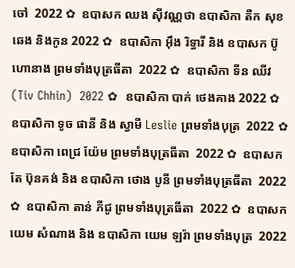ចៅ  2022 ✿  ឧបាសក ឈង សុីវណ្ណថា ឧបាសិកា តឺក សុខឆេង និងកូន 2022 ✿  ឧបាសិកា អុឹង រិទ្ធារី និង ឧបាសក ប៊ូ ហោនាង ព្រមទាំងបុត្រធីតា  2022 ✿  ឧបាសិកា ទីន ឈីវ (Tiv Chhin)  2022 ✿  ឧបាសិកា បាក់ ថេងគាង 2022 ✿  ឧបាសិកា ទូច ផានី និង ស្វាមី Leslie ព្រមទាំងបុត្រ  2022 ✿  ឧបាសិកា ពេជ្រ យ៉ែម ព្រមទាំងបុត្រធីតា  2022 ✿  ឧបាសក តែ ប៊ុនគង់ និង ឧបាសិកា ថោង បូនី ព្រមទាំងបុត្រធីតា  2022 ✿  ឧបាសិកា តាន់ ភីជូ ព្រមទាំងបុត្រធីតា  2022 ✿  ឧបាសក យេម សំណាង និង ឧបាសិកា យេម ឡរ៉ា ព្រមទាំងបុត្រ  2022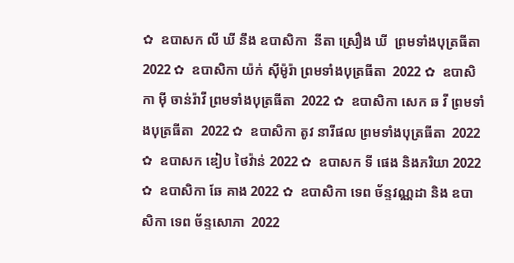✿  ឧបាសក លី ឃី នឹង ឧបាសិកា  នីតា ស្រឿង ឃី  ព្រមទាំងបុត្រធីតា  2022 ✿  ឧបាសិកា យ៉ក់ សុីម៉ូរ៉ា ព្រមទាំងបុត្រធីតា  2022 ✿  ឧបាសិកា មុី ចាន់រ៉ាវី ព្រមទាំងបុត្រធីតា  2022 ✿  ឧបាសិកា សេក ឆ វី ព្រមទាំងបុត្រធីតា  2022 ✿  ឧបាសិកា តូវ នារីផល ព្រមទាំងបុត្រធីតា  2022 ✿  ឧបាសក ឌៀប ថៃវ៉ាន់ 2022 ✿  ឧបាសក ទី ផេង និងភរិយា 2022 ✿  ឧបាសិកា ឆែ គាង 2022 ✿  ឧបាសិកា ទេព ច័ន្ទវណ្ណដា និង ឧបាសិកា ទេព ច័ន្ទសោភា  2022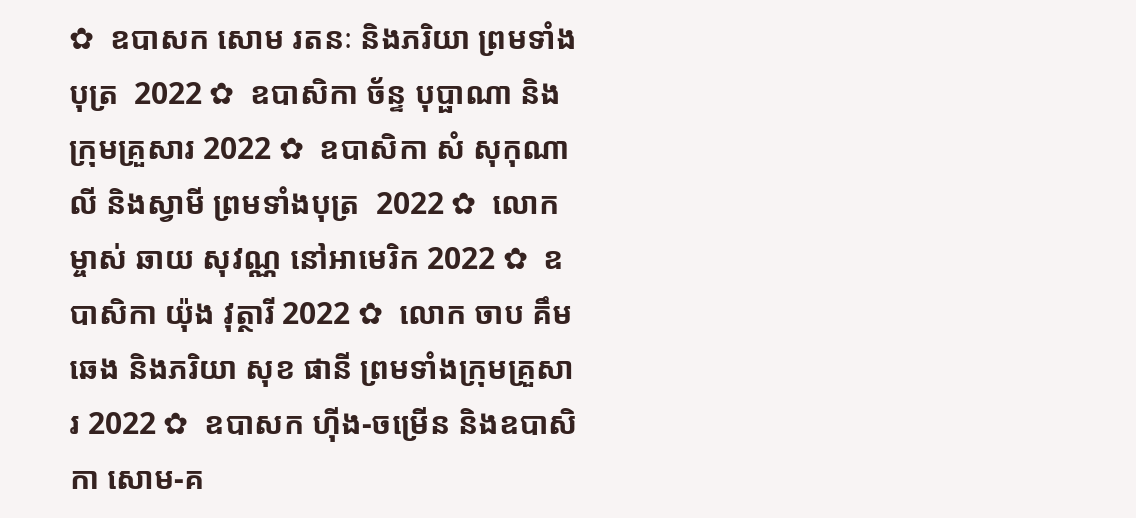✿  ឧបាសក សោម រតនៈ និងភរិយា ព្រមទាំងបុត្រ  2022 ✿  ឧបាសិកា ច័ន្ទ បុប្ផាណា និងក្រុមគ្រួសារ 2022 ✿  ឧបាសិកា សំ សុកុណាលី និងស្វាមី ព្រមទាំងបុត្រ  2022 ✿  លោកម្ចាស់ ឆាយ សុវណ្ណ នៅអាមេរិក 2022 ✿  ឧបាសិកា យ៉ុង វុត្ថារី 2022 ✿  លោក ចាប គឹមឆេង និងភរិយា សុខ ផានី ព្រមទាំងក្រុមគ្រួសារ 2022 ✿  ឧបាសក ហ៊ីង-ចម្រើន និងឧបាសិកា សោម-គ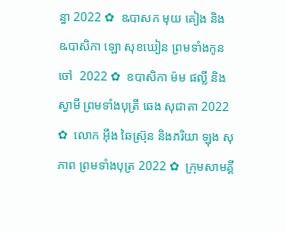ន្ធា 2022 ✿  ឩបាសក មុយ គៀង និង ឩបាសិកា ឡោ សុខឃៀន ព្រមទាំងកូនចៅ  2022 ✿  ឧបាសិកា ម៉ម ផល្លី និង ស្វាមី ព្រមទាំងបុត្រី ឆេង សុជាតា 2022 ✿  លោក អ៊ឹង ឆៃស្រ៊ុន និងភរិយា ឡុង សុភាព ព្រមទាំងបុត្រ 2022 ✿  ក្រុមសាមគ្គី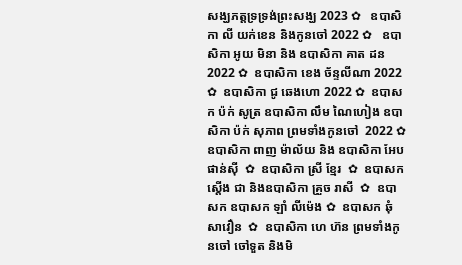សង្ឃភត្តទ្រទ្រង់ព្រះសង្ឃ 2023 ✿   ឧបាសិកា លី យក់ខេន និងកូនចៅ 2022 ✿   ឧបាសិកា អូយ មិនា និង ឧបាសិកា គាត ដន 2022 ✿  ឧបាសិកា ខេង ច័ន្ទលីណា 2022 ✿  ឧបាសិកា ជូ ឆេងហោ 2022 ✿  ឧបាសក ប៉ក់ សូត្រ ឧបាសិកា លឹម ណៃហៀង ឧបាសិកា ប៉ក់ សុភាព ព្រមទាំងកូនចៅ  2022 ✿  ឧបាសិកា ពាញ ម៉ាល័យ និង ឧបាសិកា អែប ផាន់ស៊ី  ✿  ឧបាសិកា ស្រី ខ្មែរ  ✿  ឧបាសក ស្តើង ជា និងឧបាសិកា គ្រួច រាសី  ✿  ឧបាសក ឧបាសក ឡាំ លីម៉េង ✿  ឧបាសក ឆុំ សាវឿន  ✿  ឧបាសិកា ហេ ហ៊ន ព្រមទាំងកូនចៅ ចៅទួត និងមិ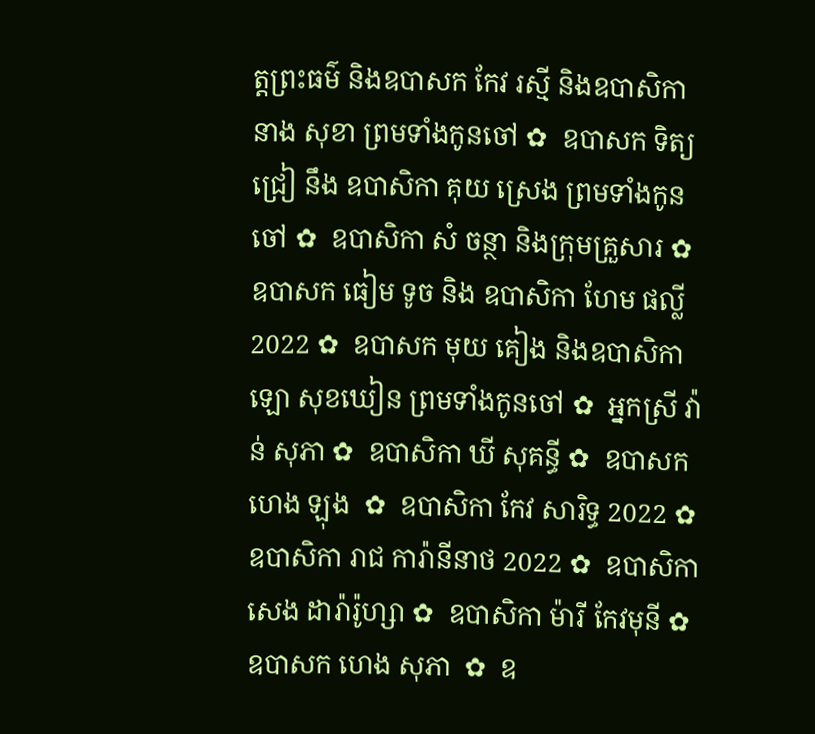ត្តព្រះធម៌ និងឧបាសក កែវ រស្មី និងឧបាសិកា នាង សុខា ព្រមទាំងកូនចៅ ✿  ឧបាសក ទិត្យ ជ្រៀ នឹង ឧបាសិកា គុយ ស្រេង ព្រមទាំងកូនចៅ ✿  ឧបាសិកា សំ ចន្ថា និងក្រុមគ្រួសារ ✿  ឧបាសក ធៀម ទូច និង ឧបាសិកា ហែម ផល្លី 2022 ✿  ឧបាសក មុយ គៀង និងឧបាសិកា ឡោ សុខឃៀន ព្រមទាំងកូនចៅ ✿  អ្នកស្រី វ៉ាន់ សុភា ✿  ឧបាសិកា ឃី សុគន្ធី ✿  ឧបាសក ហេង ឡុង  ✿  ឧបាសិកា កែវ សារិទ្ធ 2022 ✿  ឧបាសិកា រាជ ការ៉ានីនាថ 2022 ✿  ឧបាសិកា សេង ដារ៉ារ៉ូហ្សា ✿  ឧបាសិកា ម៉ារី កែវមុនី ✿  ឧបាសក ហេង សុភា  ✿  ឧ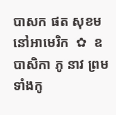បាសក ផត សុខម នៅអាមេរិក  ✿  ឧបាសិកា ភូ នាវ ព្រមទាំងកូ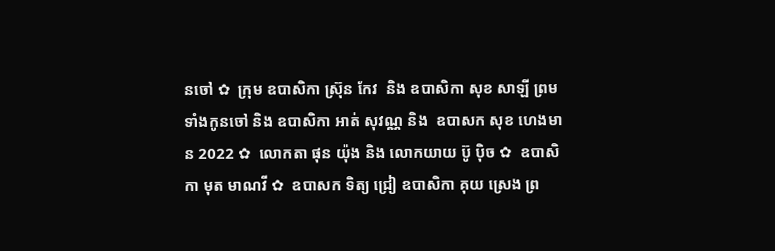នចៅ ✿  ក្រុម ឧបាសិកា ស្រ៊ុន កែវ  និង ឧបាសិកា សុខ សាឡី ព្រមទាំងកូនចៅ និង ឧបាសិកា អាត់ សុវណ្ណ និង  ឧបាសក សុខ ហេងមាន 2022 ✿  លោកតា ផុន យ៉ុង និង លោកយាយ ប៊ូ ប៉ិច ✿  ឧបាសិកា មុត មាណវី ✿  ឧបាសក ទិត្យ ជ្រៀ ឧបាសិកា គុយ ស្រេង ព្រ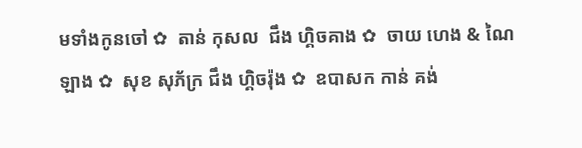មទាំងកូនចៅ ✿  តាន់ កុសល  ជឹង ហ្គិចគាង ✿  ចាយ ហេង & ណៃ ឡាង ✿  សុខ សុភ័ក្រ ជឹង ហ្គិចរ៉ុង ✿  ឧបាសក កាន់ គង់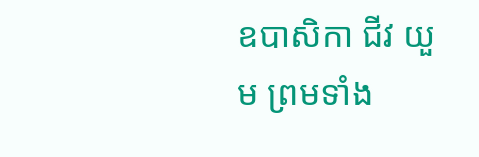ឧបាសិកា ជីវ យួម ព្រមទាំង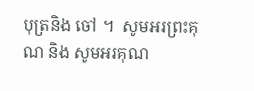បុត្រនិង ចៅ ។  សូមអរព្រះគុណ និង សូមអរគុណ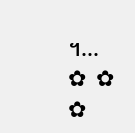។...       ✿  ✿  ✿